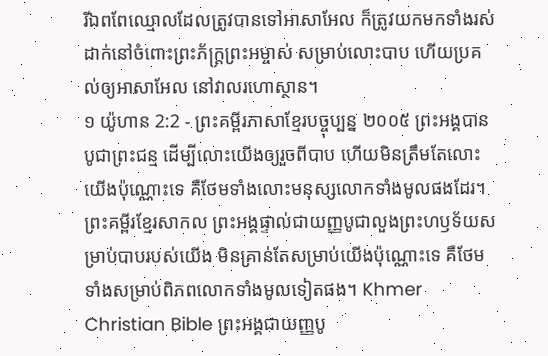រីឯពពែឈ្មោលដែលត្រូវបានទៅអាសាអែល ក៏ត្រូវយកមកទាំងរស់ ដាក់នៅចំពោះព្រះភ័ក្ត្រព្រះអម្ចាស់ សម្រាប់លោះបាប ហើយប្រគល់ឲ្យអាសាអែល នៅវាលរហោស្ថាន។
១ យ៉ូហាន 2:2 - ព្រះគម្ពីរភាសាខ្មែរបច្ចុប្បន្ន ២០០៥ ព្រះអង្គបានបូជាព្រះជន្ម ដើម្បីលោះយើងឲ្យរួចពីបាប ហើយមិនត្រឹមតែលោះយើងប៉ុណ្ណោះទេ គឺថែមទាំងលោះមនុស្សលោកទាំងមូលផងដែរ។ ព្រះគម្ពីរខ្មែរសាកល ព្រះអង្គផ្ទាល់ជាយញ្ញបូជាលួងព្រះហឫទ័យសម្រាប់បាបរបស់យើង មិនគ្រាន់តែសម្រាប់យើងប៉ុណ្ណោះទេ គឺថែមទាំងសម្រាប់ពិភពលោកទាំងមូលទៀតផង។ Khmer Christian Bible ព្រះអង្គជាយញ្ញបូ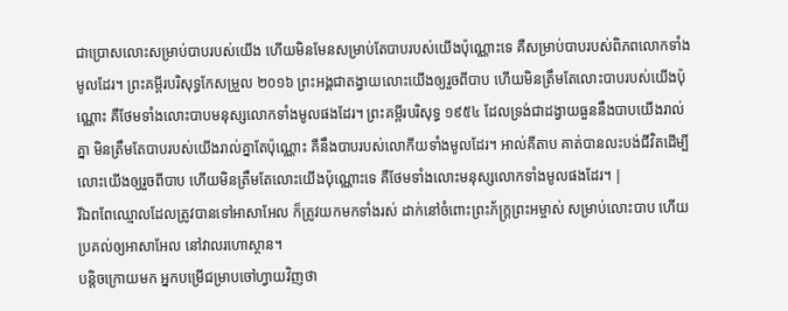ជាប្រោសលោះសម្រាប់បាបរបស់យើង ហើយមិនមែនសម្រាប់តែបាបរបស់យើងប៉ុណ្ណោះទេ គឺសម្រាប់បាបរបស់ពិភពលោកទាំងមូលដែរ។ ព្រះគម្ពីរបរិសុទ្ធកែសម្រួល ២០១៦ ព្រះអង្គជាតង្វាយលោះយើងឲ្យរួចពីបាប ហើយមិនត្រឹមតែលោះបាបរបស់យើងប៉ុណ្ណោះ គឺថែមទាំងលោះបាបមនុស្សលោកទាំងមូលផងដែរ។ ព្រះគម្ពីរបរិសុទ្ធ ១៩៥៤ ដែលទ្រង់ជាដង្វាយធួននឹងបាបយើងរាល់គ្នា មិនត្រឹមតែបាបរបស់យើងរាល់គ្នាតែប៉ុណ្ណោះ គឺនឹងបាបរបស់លោកីយទាំងមូលដែរ។ អាល់គីតាប គាត់បានលះបង់ជីវិតដើម្បីលោះយើងឲ្យរួចពីបាប ហើយមិនត្រឹមតែលោះយើងប៉ុណ្ណោះទេ គឺថែមទាំងលោះមនុស្សលោកទាំងមូលផងដែរ។ |
រីឯពពែឈ្មោលដែលត្រូវបានទៅអាសាអែល ក៏ត្រូវយកមកទាំងរស់ ដាក់នៅចំពោះព្រះភ័ក្ត្រព្រះអម្ចាស់ សម្រាប់លោះបាប ហើយប្រគល់ឲ្យអាសាអែល នៅវាលរហោស្ថាន។
បន្ដិចក្រោយមក អ្នកបម្រើជម្រាបចៅហ្វាយវិញថា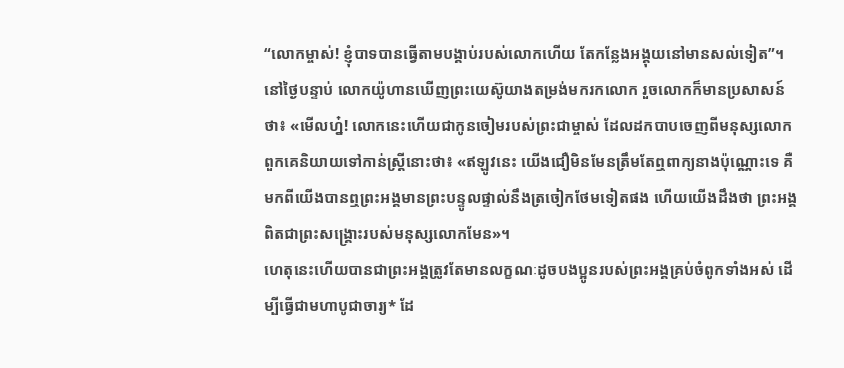“លោកម្ចាស់! ខ្ញុំបាទបានធ្វើតាមបង្គាប់របស់លោកហើយ តែកន្លែងអង្គុយនៅមានសល់ទៀត”។
នៅថ្ងៃបន្ទាប់ លោកយ៉ូហានឃើញព្រះយេស៊ូយាងតម្រង់មករកលោក រួចលោកក៏មានប្រសាសន៍ថា៖ «មើលហ្ន៎! លោកនេះហើយជាកូនចៀមរបស់ព្រះជាម្ចាស់ ដែលដកបាបចេញពីមនុស្សលោក
ពួកគេនិយាយទៅកាន់ស្ត្រីនោះថា៖ «ឥឡូវនេះ យើងជឿមិនមែនត្រឹមតែឮពាក្យនាងប៉ុណ្ណោះទេ គឺមកពីយើងបានឮព្រះអង្គមានព្រះបន្ទូលផ្ទាល់នឹងត្រចៀកថែមទៀតផង ហើយយើងដឹងថា ព្រះអង្គពិតជាព្រះសង្គ្រោះរបស់មនុស្សលោកមែន»។
ហេតុនេះហើយបានជាព្រះអង្គត្រូវតែមានលក្ខណៈដូចបងប្អូនរបស់ព្រះអង្គគ្រប់ចំពូកទាំងអស់ ដើម្បីធ្វើជាមហាបូជាចារ្យ* ដែ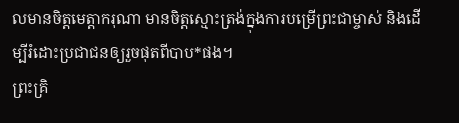លមានចិត្តមេត្តាករុណា មានចិត្តស្មោះត្រង់ក្នុងការបម្រើព្រះជាម្ចាស់ និងដើម្បីរំដោះប្រជាជនឲ្យរួចផុតពីបាប*ផង។
ព្រះគ្រិ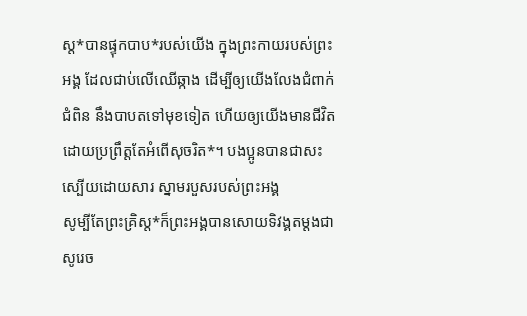ស្ត*បានផ្ទុកបាប*របស់យើង ក្នុងព្រះកាយរបស់ព្រះអង្គ ដែលជាប់លើឈើឆ្កាង ដើម្បីឲ្យយើងលែងជំពាក់ជំពិន នឹងបាបតទៅមុខទៀត ហើយឲ្យយើងមានជីវិត ដោយប្រព្រឹត្តតែអំពើសុចរិត*។ បងប្អូនបានជាសះស្បើយដោយសារ ស្នាមរបួសរបស់ព្រះអង្គ
សូម្បីតែព្រះគ្រិស្ត*ក៏ព្រះអង្គបានសោយទិវង្គតម្ដងជាសូរេច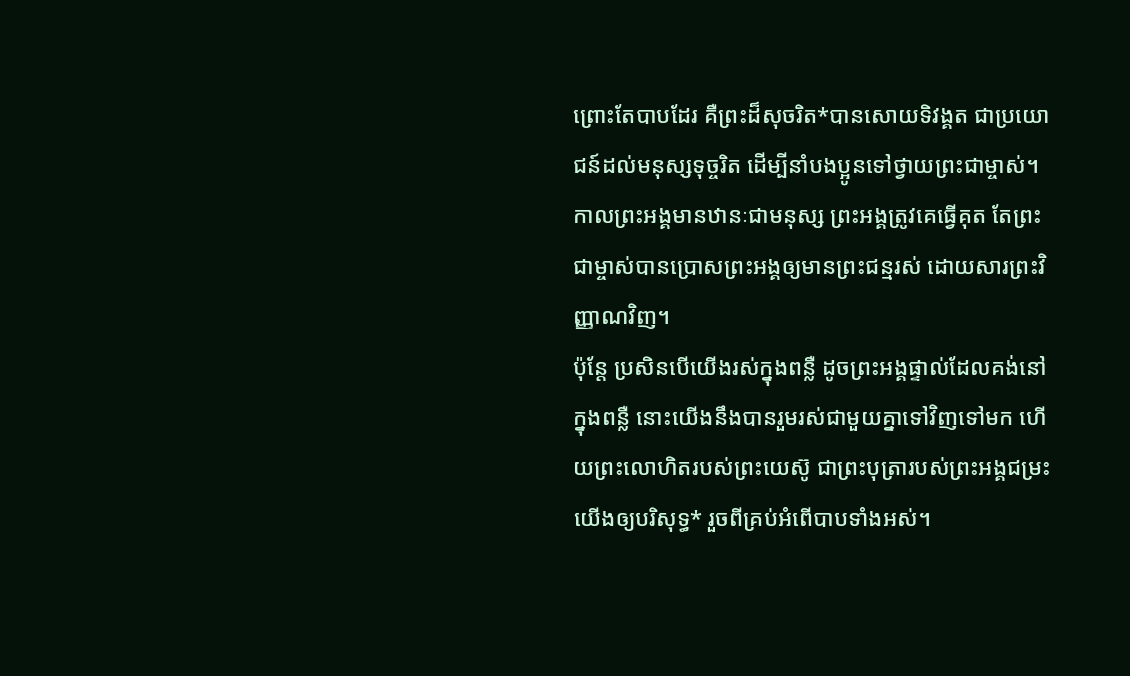ព្រោះតែបាបដែរ គឺព្រះដ៏សុចរិត*បានសោយទិវង្គត ជាប្រយោជន៍ដល់មនុស្សទុច្ចរិត ដើម្បីនាំបងប្អូនទៅថ្វាយព្រះជាម្ចាស់។ កាលព្រះអង្គមានឋានៈជាមនុស្ស ព្រះអង្គត្រូវគេធ្វើគុត តែព្រះជាម្ចាស់បានប្រោសព្រះអង្គឲ្យមានព្រះជន្មរស់ ដោយសារព្រះវិញ្ញាណវិញ។
ប៉ុន្តែ ប្រសិនបើយើងរស់ក្នុងពន្លឺ ដូចព្រះអង្គផ្ទាល់ដែលគង់នៅក្នុងពន្លឺ នោះយើងនឹងបានរួមរស់ជាមួយគ្នាទៅវិញទៅមក ហើយព្រះលោហិតរបស់ព្រះយេស៊ូ ជាព្រះបុត្រារបស់ព្រះអង្គជម្រះយើងឲ្យបរិសុទ្ធ* រួចពីគ្រប់អំពើបាបទាំងអស់។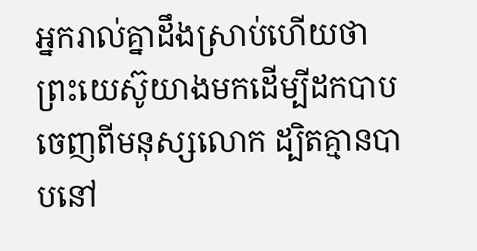អ្នករាល់គ្នាដឹងស្រាប់ហើយថា ព្រះយេស៊ូយាងមកដើម្បីដកបាបចេញពីមនុស្សលោក ដ្បិតគ្មានបាបនៅ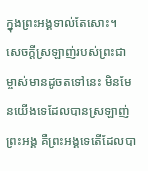ក្នុងព្រះអង្គទាល់តែសោះ។
សេចក្ដីស្រឡាញ់របស់ព្រះជាម្ចាស់មានដូចតទៅនេះ មិនមែនយើងទេដែលបានស្រឡាញ់ព្រះអង្គ គឺព្រះអង្គទេតើដែលបា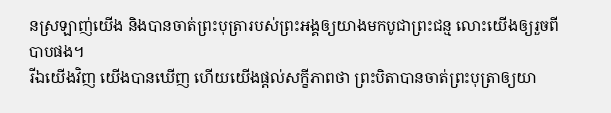នស្រឡាញ់យើង និងបានចាត់ព្រះបុត្រារបស់ព្រះអង្គឲ្យយាងមកបូជាព្រះជន្ម លោះយើងឲ្យរួចពីបាបផង។
រីឯយើងវិញ យើងបានឃើញ ហើយយើងផ្ដល់សក្ខីភាពថា ព្រះបិតាបានចាត់ព្រះបុត្រាឲ្យយា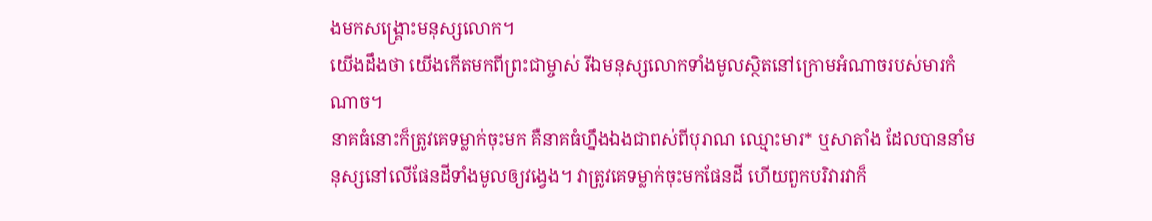ងមកសង្គ្រោះមនុស្សលោក។
យើងដឹងថា យើងកើតមកពីព្រះជាម្ចាស់ រីឯមនុស្សលោកទាំងមូលស្ថិតនៅក្រោមអំណាចរបស់មារកំណាច។
នាគធំនោះក៏ត្រូវគេទម្លាក់ចុះមក គឺនាគធំហ្នឹងឯងជាពស់ពីបុរាណ ឈ្មោះមារ* ឬសាតាំង ដែលបាននាំមនុស្សនៅលើផែនដីទាំងមូលឲ្យវង្វេង។ វាត្រូវគេទម្លាក់ចុះមកផែនដី ហើយពួកបរិវារវាក៏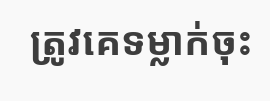ត្រូវគេទម្លាក់ចុះ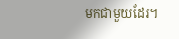មកជាមួយដែរ។